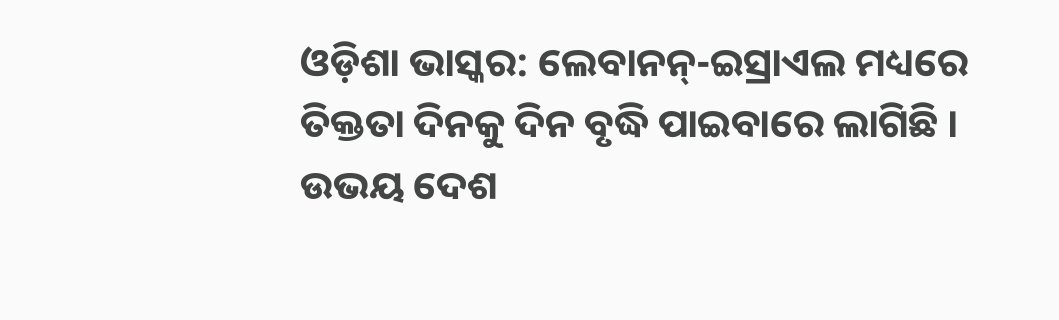ଓଡ଼ିଶା ଭାସ୍କର: ଲେବାନନ୍-ଇସ୍ରାଏଲ ମଧ୍ୟରେ ତିକ୍ତତା ଦିନକୁ ଦିନ ବୃଦ୍ଧି ପାଇବାରେ ଲାଗିଛି । ଉଭୟ ଦେଶ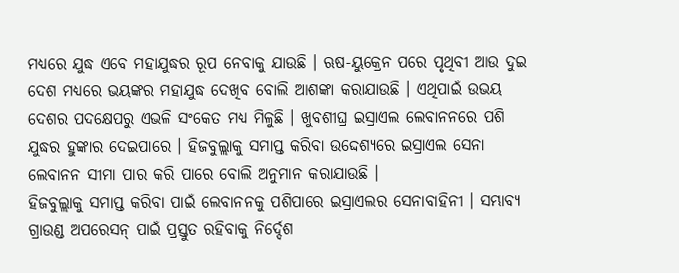ମଧ୍ୟରେ ଯୁଦ୍ଧ ଏବେ ମହାଯୁଦ୍ଧର ରୂପ ନେବାକୁ ଯାଉଛି । ଋଷ-ୟୁକ୍ରେନ ପରେ ପୃଥିବୀ ଆଉ ଦୁଇ ଦେଶ ମଧ୍ୟରେ ଭୟଙ୍କର ମହାଯୁଦ୍ଧ ଦେଖିବ ବୋଲି ଆଶଙ୍କା କରାଯାଉଛି । ଏଥିପାଇଁ ଉଭୟ ଦେଶର ପଦକ୍ଷେପରୁ ଏଭଳି ସଂକେତ ମଧ୍ୟ ମିଳୁଛି । ଖୁବଶୀଘ୍ର ଇସ୍ରାଏଲ ଲେବାନନରେ ପଶି ଯୁଦ୍ଧର ହୁଙ୍କାର ଦେଇପାରେ । ହିଜବୁଲ୍ଲାକୁ ସମାପ୍ତ କରିବା ଉଦ୍ଦେଶ୍ୟରେ ଇସ୍ରାଏଲ ସେନା ଲେବାନନ ସୀମା ପାର କରି ପାରେ ବୋଲି ଅନୁମାନ କରାଯାଉଛି ।
ହିଜବୁଲ୍ଲାକୁ ସମାପ୍ତ କରିବା ପାଇଁ ଲେବାନନକୁ ପଶିପାରେ ଇସ୍ରାଏଲର ସେନାବାହିନୀ । ସମ୍ଭାବ୍ୟ ଗ୍ରାଉଣ୍ଡ ଅପରେସନ୍ ପାଇଁ ପ୍ରସ୍ତୁତ ରହିବାକୁ ନିର୍ଦ୍ଦେଶ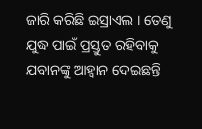ଜାରି କରିଛି ଇସ୍ରାଏଲ । ତେଣୁ ଯୁଦ୍ଧ ପାଇଁ ପ୍ରସ୍ତୁତ ରହିବାକୁ ଯବାନଙ୍କୁ ଆହ୍ୱାନ ଦେଇଛନ୍ତି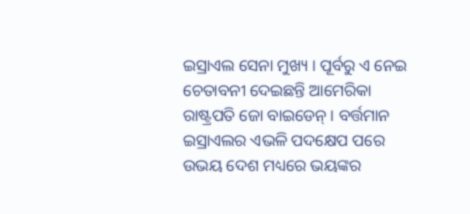ଇସ୍ରାଏଲ ସେନା ମୁଖ୍ୟ । ପୂର୍ବରୁ ଏ ନେଇ ଚେତାବନୀ ଦେଇଛନ୍ତି ଆମେରିକା ରାଷ୍ଟ୍ରପତି ଜୋ ବାଇଡେନ୍ । ବର୍ତ୍ତମାନ ଇସ୍ରାଏଲର ଏଭଳି ପଦକ୍ଷେପ ପରେ ଉଭୟ ଦେଶ ମଧ୍ୟରେ ଭୟଙ୍କର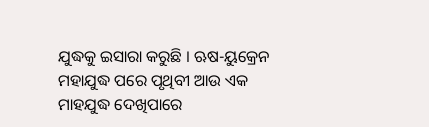ଯୁଦ୍ଧକୁ ଇସାରା କରୁଛି । ଋଷ-ୟୁକ୍ରେନ ମହାଯୁଦ୍ଧ ପରେ ପୃଥିବୀ ଆଉ ଏକ ମାହଯୁଦ୍ଧ ଦେଖିପାରେ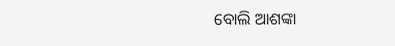ବୋଲି ଆଶଙ୍କା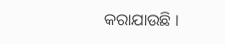କରାଯାଉଛି ।